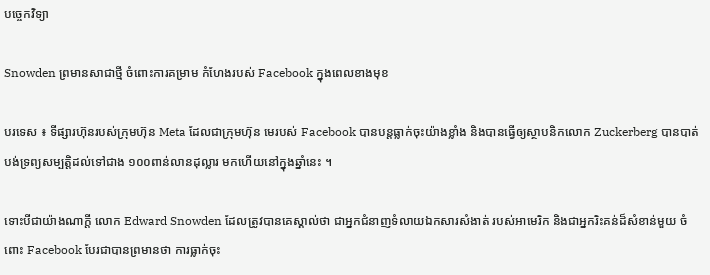បច្ចេកវិទ្យា

Snowden ព្រមានសាជាថ្មី ចំពោះការគម្រាម កំហែងរបស់ Facebook ក្នុងពេលខាងមុខ

បរទេស ៖ ទីផ្សារហ៊ុនរបស់ក្រុមហ៊ុន Meta ដែលជាក្រុមហ៊ុន មេរបស់ Facebook បានបន្តធ្លាក់ចុះយ៉ាងខ្លាំង និងបានធ្វើឲ្យស្ថាបនិកលោក Zuckerberg បានបាត់បង់ទ្រព្យសម្បត្តិដល់ទៅជាង ១០០ពាន់លានដុល្លារ មកហើយនៅក្នុងឆ្នាំនេះ ។

ទោះបីជាយ៉ាងណាក្តី លោក Edward Snowden ដែលត្រូវបានគេស្គាល់ថា ជាអ្នកជំនាញទំលាយឯកសារសំងាត់ របស់អាមេរិក និងជាអ្នករិះគន់ដ៏សំខាន់មួយ ចំពោះ Facebook បែរជាបានព្រមានថា ការធ្លាក់ចុះ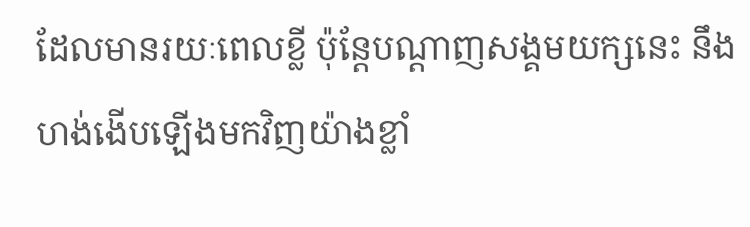ដែលមានរយៈពេលខ្លី ប៉ុន្តែបណ្តាញសង្គមយក្សនេះ នឹងហង់ងើបឡើងមកវិញយ៉ាងខ្លាំ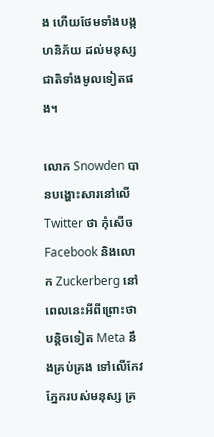ង ហើយថែមទាំងបង្កហនិភ័យ ដល់មនុស្សជាតិទាំងមូលទៀតផង។

លោក Snowden បានបង្ហោះសារនៅលើ Twitter ថា កុំសើច Facebook និងលោក Zuckerberg នៅពេលនេះអីពីព្រោះថាបន្តិចទៀត Meta នឹងគ្រប់គ្រង ទៅលើកែវភ្នែករបស់មនុស្ស គ្រ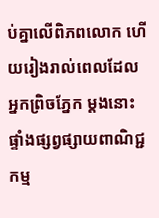ប់គ្នាលើពិភពលោក ហើយរៀងរាល់ពេលដែលអ្នកព្រិចភ្នែក ម្តងនោះផ្ទាំងផ្សព្វផ្សាយពាណិជ្ជកម្ម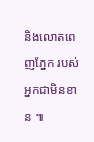និងលោតពេញភ្នែក របស់អ្នកជាមិនខាន ៕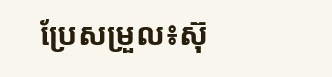ប្រែសម្រួល៖ស៊ុ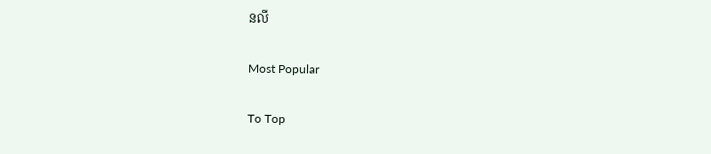នលី

Most Popular

To Top